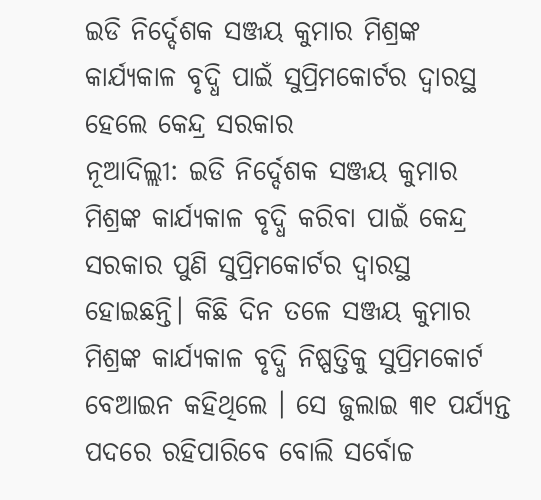ଇଡି ନିର୍ଦ୍ଦେଶକ ସଞ୍ଜୟ କୁମାର ମିଶ୍ରଙ୍କ କାର୍ଯ୍ୟକାଳ ବୃଦ୍ଧି ପାଇଁ ସୁପ୍ରିମକୋର୍ଟର ଦ୍ବାରସ୍ଥ ହେଲେ କେନ୍ଦ୍ର ସରକାର
ନୂଆଦିଲ୍ଲୀ: ଇଡି ନିର୍ଦ୍ଦେଶକ ସଞ୍ଜୟ କୁମାର ମିଶ୍ରଙ୍କ କାର୍ଯ୍ୟକାଳ ବୃଦ୍ଧି କରିବା ପାଇଁ କେନ୍ଦ୍ର ସରକାର ପୁଣି ସୁପ୍ରିମକୋର୍ଟର ଦ୍ବାରସ୍ଥ ହୋଇଛନ୍ତି। କିଛି ଦିନ ତଳେ ସଞ୍ଜୟ କୁମାର ମିଶ୍ରଙ୍କ କାର୍ଯ୍ୟକାଳ ବୃଦ୍ଧି ନିଷ୍ପତ୍ତିକୁ ସୁପ୍ରିମକୋର୍ଟ ବେଆଇନ କହିଥିଲେ । ସେ ଜୁଲାଇ ୩୧ ପର୍ଯ୍ୟନ୍ତ ପଦରେ ରହିପାରିବେ ବୋଲି ସର୍ବୋଚ୍ଚ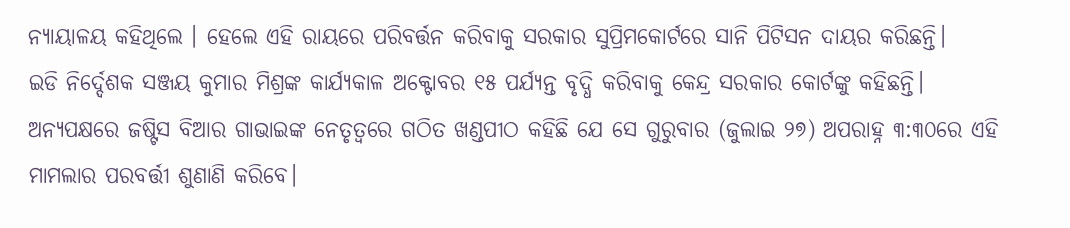ନ୍ୟାୟାଳୟ କହିଥିଲେ । ହେଲେ ଏହି ରାୟରେ ପରିବର୍ତ୍ତନ କରିବାକୁ ସରକାର ସୁପ୍ରିମକୋର୍ଟରେ ସାନି ପିଟିସନ ଦାୟର କରିଛନ୍ତି।
ଇଡି ନିର୍ଦ୍ଦେଶକ ସଞ୍ଜୟ କୁମାର ମିଶ୍ରଙ୍କ କାର୍ଯ୍ୟକାଳ ଅକ୍ଟୋବର ୧୫ ପର୍ଯ୍ୟନ୍ତ ବୃଦ୍ଧି କରିବାକୁ କେନ୍ଦ୍ର ସରକାର କୋର୍ଟଙ୍କୁ କହିଛନ୍ତି। ଅନ୍ୟପକ୍ଷରେ ଜଷ୍ଟିସ ବିଆର ଗାଭାଇଙ୍କ ନେତୃତ୍ୱରେ ଗଠିତ ଖଣ୍ଡପୀଠ କହିଛି ଯେ ସେ ଗୁରୁବାର (ଜୁଲାଇ ୨୭) ଅପରାହ୍ନ ୩:୩୦ରେ ଏହି ମାମଲାର ପରବର୍ତ୍ତୀ ଶୁଣାଣି କରିବେ।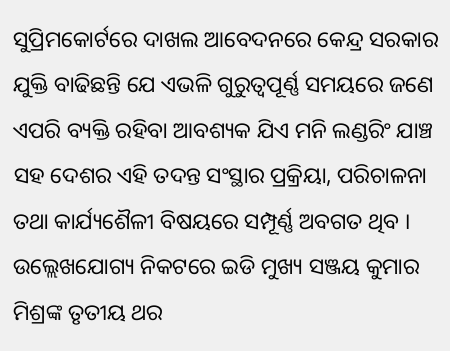ସୁପ୍ରିମକୋର୍ଟରେ ଦାଖଲ ଆବେଦନରେ କେନ୍ଦ୍ର ସରକାର ଯୁକ୍ତି ବାଢିଛନ୍ତି ଯେ ଏଭଳି ଗୁରୁତ୍ୱପୂର୍ଣ୍ଣ ସମୟରେ ଜଣେ ଏପରି ବ୍ୟକ୍ତି ରହିବା ଆବଶ୍ୟକ ଯିଏ ମନି ଲଣ୍ଡରିଂ ଯାଞ୍ଚ ସହ ଦେଶର ଏହି ତଦନ୍ତ ସଂସ୍ଥାର ପ୍ରକ୍ରିୟା, ପରିଚାଳନା ତଥା କାର୍ଯ୍ୟଶୈଳୀ ବିଷୟରେ ସମ୍ପୂର୍ଣ୍ଣ ଅବଗତ ଥିବ ।
ଉଲ୍ଲେଖଯୋଗ୍ୟ ନିକଟରେ ଇଡି ମୁଖ୍ୟ ସଞ୍ଜୟ କୁମାର ମିଶ୍ରଙ୍କ ତୃତୀୟ ଥର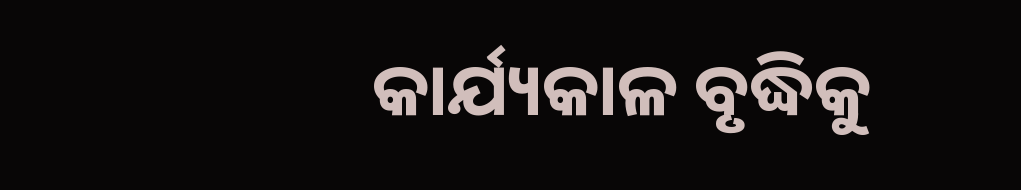କାର୍ଯ୍ୟକାଳ ବୃଦ୍ଧିକୁ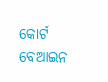କୋର୍ଟ ବେଆଇନ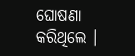ଘୋଷଣା କରିଥିଲେ ।